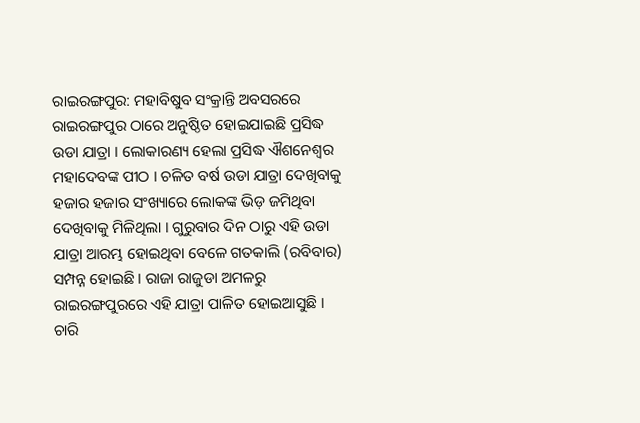ରାଇରଙ୍ଗପୁର: ମହାବିଷୁବ ସଂକ୍ରାନ୍ତି ଅବସରରେ ରାଇରଙ୍ଗପୁର ଠାରେ ଅନୁଷ୍ଠିତ ହୋଇଯାଇଛି ପ୍ରସିଦ୍ଧ ଉଡା ଯାତ୍ରା । ଲୋକାରଣ୍ୟ ହେଲା ପ୍ରସିଦ୍ଧ ଐଶନେଶ୍ବର ମହାଦେବଙ୍କ ପୀଠ । ଚଳିତ ବର୍ଷ ଉଡା ଯାତ୍ରା ଦେଖିବାକୁ ହଜାର ହଜାର ସଂଖ୍ୟାରେ ଲୋକଙ୍କ ଭିଡ଼ ଜମିଥିବା ଦେଖିବାକୁ ମିଳିଥିଲା । ଗୁରୁବାର ଦିନ ଠାରୁ ଏହି ଉଡା ଯାତ୍ରା ଆରମ୍ଭ ହୋଇଥିବା ବେଳେ ଗତକାଲି (ରବିବାର) ସମ୍ପନ୍ନ ହୋଇଛି । ରାଜା ରାଜୁଡା ଅମଳରୁ ରାଇରଙ୍ଗପୁରରେ ଏହି ଯାତ୍ରା ପାଳିତ ହୋଇଆସୁଛି । ଚାରି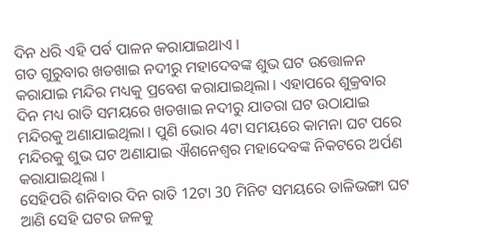ଦିନ ଧରି ଏହି ପର୍ବ ପାଳନ କରାଯାଇଥାଏ ।
ଗତ ଗୁରୁବାର ଖଡଖାଇ ନଦୀରୁ ମହାଦେବଙ୍କ ଶୁଭ ଘଟ ଉତ୍ତୋଳନ କରାଯାଇ ମନ୍ଦିର ମଧ୍ୟକୁ ପ୍ରବେଶ କରାଯାଇଥିଲା । ଏହାପରେ ଶୁକ୍ରବାର ଦିନ ମଧ୍ୟ ରାତି ସମୟରେ ଖଡଖାଇ ନଦୀରୁ ଯାତରା ଘଟ ଉଠାଯାଇ ମନ୍ଦିରକୁ ଅଣାଯାଇଥିଲା । ପୁଣି ଭୋର 4ଟା ସମୟରେ କାମନା ଘଟ ପରେ ମନ୍ଦିରକୁ ଶୁଭ ଘଟ ଅଣାଯାଇ ଐଶନେଶ୍ବର ମହାଦେବଙ୍କ ନିକଟରେ ଅର୍ପଣ କରାଯାଇଥିଲା ।
ସେହିପରି ଶନିବାର ଦିନ ରାତି 12ଟା 30 ମିନିଟ ସମୟରେ ଡାଳିଭଙ୍ଗା ଘଟ ଆଣି ସେହି ଘଟର ଜଳକୁ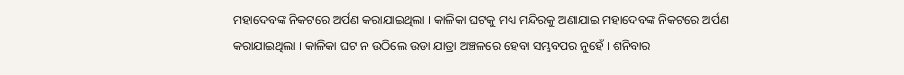ମହାଦେବଙ୍କ ନିକଟରେ ଅର୍ପଣ କରାଯାଇଥିଲା । କାଳିକା ଘଟକୁ ମଧ୍ୟ ମନ୍ଦିରକୁ ଅଣାଯାଇ ମହାଦେବଙ୍କ ନିକଟରେ ଅର୍ପଣ କରାଯାଇଥିଲା । କାଳିକା ଘଟ ନ ଉଠିଲେ ଉଡା ଯାତ୍ରା ଅଞ୍ଚଳରେ ହେବା ସମ୍ଭବପର ନୁହେଁ । ଶନିବାର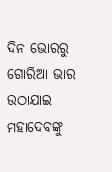ଦିନ ଭୋରରୁ ଗୋରିଆ ଭାର ଉଠାଯାଇ ମହାଦେବଙ୍କୁ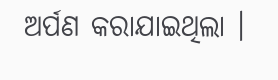ଅର୍ପଣ କରାଯାଇଥିଲା ।